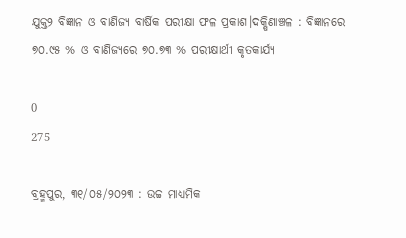ଯୁକ୍ତ୨ ବିଜ୍ଞାନ ଓ ବାଣିଜ୍ୟ ବାର୍ଷିକ ପରୀକ୍ଷା ଫଳ ପ୍ରକାଶ।ଦକ୍ଷିଣାଞ୍ଚଳ : ବିଜ୍ଞାନରେ ୭୦.୯୫ % ଓ ବାଣିଜ୍ୟରେ ୭୦.୭୩ % ପରୀକ୍ଷାର୍ଥୀ କୃତକାର୍ଯ୍ୟ

0
275

ବ୍ରହ୍ମପୁର, ୩୧/୦୫/୨୦୨୩ : ଉଚ୍ଚ ମାଧ୍ୟମିକ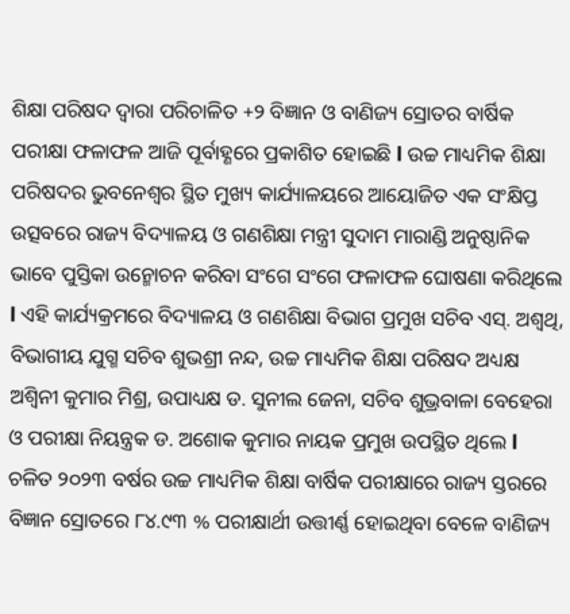ଶିକ୍ଷା ପରିଷଦ ଦ୍ୱାରା ପରିଚାଳିତ +୨ ବିଜ୍ଞାନ ଓ ବାଣିଜ୍ୟ ସ୍ରୋତର ବାର୍ଷିକ ପରୀକ୍ଷା ଫଳାଫଳ ଆଜି ପୂର୍ବାହ୍ଣରେ ପ୍ରକାଶିତ ହୋଇଛି l ଉଚ୍ଚ ମାଧ୍ୟମିକ ଶିକ୍ଷା ପରିଷଦର ଭୁବନେଶ୍ୱର ସ୍ଥିତ ମୁଖ୍ୟ କାର୍ଯ୍ୟାଳୟରେ ଆୟୋଜିତ ଏକ ସଂକ୍ଷିପ୍ତ ଉତ୍ସବରେ ରାଜ୍ୟ ବିଦ୍ୟାଳୟ ଓ ଗଣଶିକ୍ଷା ମନ୍ତ୍ରୀ ସୁଦାମ ମାରାଣ୍ଡି ଅନୁଷ୍ଠାନିକ ଭାବେ ପୁସ୍ତିକା ଉନ୍ମୋଚନ କରିବା ସଂଗେ ସଂଗେ ଫଳାଫଳ ଘୋଷଣା କରିଥିଲେ l ଏହି କାର୍ଯ୍ୟକ୍ରମରେ ବିଦ୍ୟାଳୟ ଓ ଗଣଶିକ୍ଷା ବିଭାଗ ପ୍ରମୁଖ ସଚିବ ଏସ୍. ଅଶ୍ୱଥି, ବିଭାଗୀୟ ଯୁଗ୍ମ ସଚିବ ଶୁଭଶ୍ରୀ ନନ୍ଦ, ଉଚ୍ଚ ମାଧ୍ୟମିକ ଶିକ୍ଷା ପରିଷଦ ଅଧ୍ୟକ୍ଷ ଅଶ୍ବିନୀ କୁମାର ମିଶ୍ର, ଉପାଧ୍ୟକ୍ଷ ଡ. ସୁନୀଲ ଜେନା, ସଚିବ ଶୁଭ୍ରବାଳା ବେହେରା ଓ ପରୀକ୍ଷା ନିୟନ୍ତ୍ରକ ଡ. ଅଶୋକ କୁମାର ନାୟକ ପ୍ରମୁଖ ଉପସ୍ଥିତ ଥିଲେ l ଚଳିତ ୨୦୨୩ ବର୍ଷର ଉଚ୍ଚ ମାଧ୍ୟମିକ ଶିକ୍ଷା ବାର୍ଷିକ ପରୀକ୍ଷାରେ ରାଜ୍ୟ ସ୍ତରରେ ବିଜ୍ଞାନ ସ୍ରୋତରେ ୮୪.୯୩ % ପରୀକ୍ଷାର୍ଥୀ ଉତ୍ତୀର୍ଣ୍ଣ ହୋଇଥିବା ବେଳେ ବାଣିଜ୍ୟ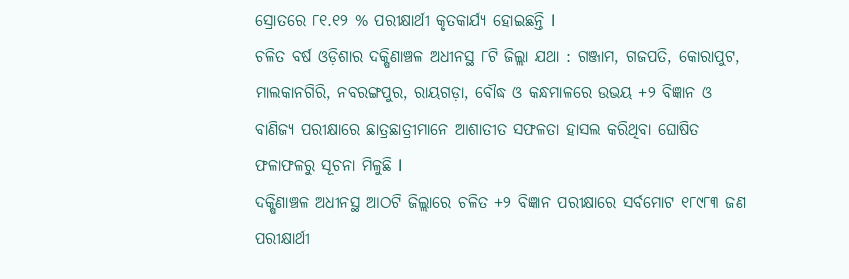ସ୍ରୋତରେ ୮୧.୧୨ % ପରୀକ୍ଷାର୍ଥୀ କୃତକାର୍ଯ୍ୟ ହୋଇଛନ୍ତି l
ଚଳିତ ବର୍ଷ ଓଡ଼ିଶାର ଦକ୍ଷିଣାଞ୍ଚଳ ଅଧୀନସ୍ଥ ୮ଟି ଜିଲ୍ଲା ଯଥା : ଗଞ୍ଜାମ, ଗଜପତି, କୋରାପୁଟ, ମାଲକାନଗିରି, ନବରଙ୍ଗପୁର, ରାୟଗଡ଼ା, ବୌଦ୍ଧ ଓ କନ୍ଧମାଳରେ ଉଭୟ +୨ ବିଜ୍ଞାନ ଓ ବାଣିଜ୍ୟ ପରୀକ୍ଷାରେ ଛାତ୍ରଛାତ୍ରୀମାନେ ଆଶାତୀତ ସଫଳତା ହାସଲ କରିଥିବା ଘୋଷିତ ଫଳାଫଳରୁ ସୂଚନା ମିଳୁଛି l
ଦକ୍ଷିଣାଞ୍ଚଳ ଅଧୀନସ୍ଥ ଆଠଟି ଜିଲ୍ଲାରେ ଚଳିତ +୨ ବିଜ୍ଞାନ ପରୀକ୍ଷାରେ ସର୍ବମୋଟ ୧୮୯୮୩ ଜଣ ପରୀକ୍ଷାର୍ଥୀ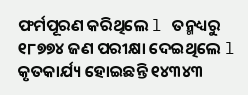ଫର୍ମପୂରଣ କରିଥିଲେ l ତନ୍ମଧ୍ୟରୁ ୧୮୭୭୪ ଜଣ ପରୀକ୍ଷା ଦେଇଥିଲେ l କୃତକାର୍ଯ୍ୟ ହୋଇଛନ୍ତି ୧୪୩୪୩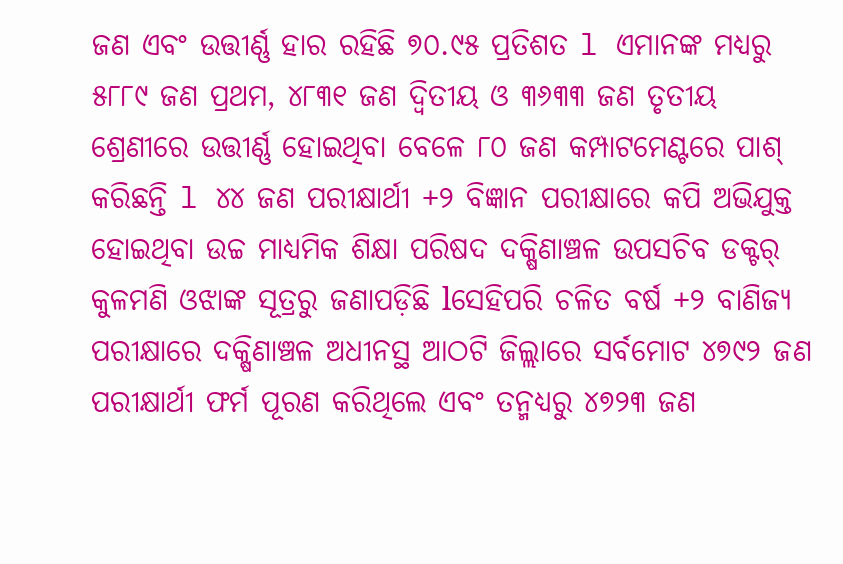ଜଣ ଏବଂ ଉତ୍ତୀର୍ଣ୍ଣ ହାର ରହିଛି ୭୦.୯୫ ପ୍ରତିଶତ l ଏମାନଙ୍କ ମଧ୍ୟରୁ ୫୮୮୯ ଜଣ ପ୍ରଥମ, ୪୮୩୧ ଜଣ ଦ୍ବିତୀୟ ଓ ୩୬୩୩ ଜଣ ତୃତୀୟ ଶ୍ରେଣୀରେ ଉତ୍ତୀର୍ଣ୍ଣ ହୋଇଥିବା ବେଳେ ୮୦ ଜଣ କମ୍ପାଟମେଣ୍ଟରେ ପାଶ୍ କରିଛନ୍ତି l ୪୪ ଜଣ ପରୀକ୍ଷାର୍ଥୀ +୨ ବିଜ୍ଞାନ ପରୀକ୍ଷାରେ କପି ଅଭିଯୁକ୍ତ ହୋଇଥିବା ଉଚ୍ଚ ମାଧ୍ୟମିକ ଶିକ୍ଷା ପରିଷଦ ଦକ୍ଷିଣାଞ୍ଚଳ ଉପସଚିବ ଡକ୍ଟର୍ କୁଳମଣି ଓଝାଙ୍କ ସୂତ୍ରରୁ ଜଣାପଡ଼ିଛି lସେହିପରି ଚଳିତ ବର୍ଷ +୨ ବାଣିଜ୍ୟ ପରୀକ୍ଷାରେ ଦକ୍ଷିଣାଞ୍ଚଳ ଅଧୀନସ୍ଥ ଆଠଟି ଜିଲ୍ଲାରେ ସର୍ବମୋଟ ୪୭୯୨ ଜଣ ପରୀକ୍ଷାର୍ଥୀ ଫର୍ମ ପୂରଣ କରିଥିଲେ ଏବଂ ତନ୍ମଧ୍ୟରୁ ୪୭୨୩ ଜଣ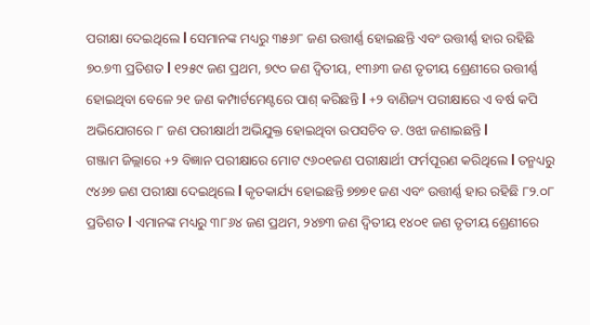ପରୀକ୍ଷା ଦେଇଥିଲେ l ସେମାନଙ୍କ ମଧ୍ୟରୁ ୩୫୬୮ ଜଣ ଉତ୍ତୀର୍ଣ୍ଣ ହୋଇଛନ୍ତି ଏବଂ ଉତ୍ତୀର୍ଣ୍ଣ ହାର ରହିଛି ୭୦.୭୩ ପ୍ରତିଶତ l ୧୨୫୯ ଜଣ ପ୍ରଥମ, ୭୯୦ ଜଣ ଦ୍ବିତୀୟ, ୧୩୬୩ ଜଣ ତୃତୀୟ ଶ୍ରେଣୀରେ ଉତ୍ତୀର୍ଣ୍ଣ ହୋଇଥିବା ବେଳେ ୨୧ ଜଣ କମ୍ପାର୍ଟମେଣ୍ଟରେ ପାଶ୍ କରିଛନ୍ତି l +୨ ବାଣିଜ୍ୟ ପରୀକ୍ଷାରେ ଏ ବର୍ଷ କପି ଅଭିଯୋଗରେ ୮ ଜଣ ପରୀକ୍ଷାର୍ଥୀ ଅଭିଯୁକ୍ତ ହୋଇଥିବା ଉପସଚିବ ଡ. ଓଝା ଜଣାଇଛନ୍ତି l
ଗଞ୍ଜାମ ଜିଲ୍ଲାରେ +୨ ବିଜ୍ଞାନ ପରୀକ୍ଷାରେ ମୋଟ ୯୬୦୧ଜଣ ପରୀକ୍ଷାର୍ଥୀ ଫର୍ମପୂରଣ କରିଥିଲେ l ତନ୍ମଧ୍ୟରୁ ୯୪୬୭ ଜଣ ପରୀକ୍ଷା ଦେଇଥିଲେ l କୃତକାର୍ଯ୍ୟ ହୋଇଛନ୍ତି ୭୭୭୧ ଜଣ ଏବଂ ଉତ୍ତୀର୍ଣ୍ଣ ହାର ରହିଛି ୮୨.୦୮ ପ୍ରତିଶତ l ଏମାନଙ୍କ ମଧ୍ୟରୁ ୩୮୬୪ ଜଣ ପ୍ରଥମ, ୨୪୭୩ ଜଣ ଦ୍ବିତୀୟ ୧୪୦୧ ଜଣ ତୃତୀୟ ଶ୍ରେଣୀରେ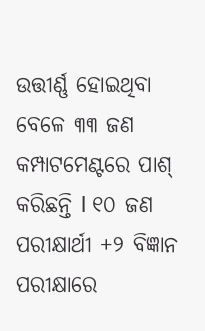ଉତ୍ତୀର୍ଣ୍ଣ ହୋଇଥିବା ବେଳେ ୩୩ ଜଣ କମ୍ପାଟମେଣ୍ଟରେ ପାଶ୍ କରିଛନ୍ତି l ୧୦ ଜଣ ପରୀକ୍ଷାର୍ଥୀ +୨ ବିଜ୍ଞାନ ପରୀକ୍ଷାରେ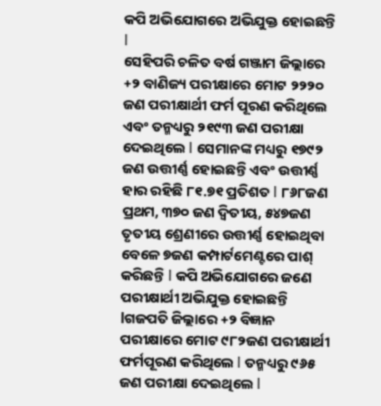କପି ଅଭିଯୋଗରେ ଅଭିଯୁକ୍ତ ହୋଇଛନ୍ତି l
ସେହିପରି ଚଳିତ ବର୍ଷ ଗଞ୍ଜାମ ଜିଲ୍ଲାରେ +୨ ବାଣିଜ୍ୟ ପରୀକ୍ଷାରେ ମୋଟ ୨୨୨୦ ଜଣ ପରୀକ୍ଷାର୍ଥୀ ଫର୍ମ ପୂରଣ କରିଥିଲେ ଏବଂ ତନ୍ମଧ୍ୟରୁ ୨୧୯୩ ଜଣ ପରୀକ୍ଷା ଦେଇଥିଲେ l ସେମାନଙ୍କ ମଧ୍ୟରୁ ୧୭୯୨ ଜଣ ଉତ୍ତୀର୍ଣ୍ଣ ହୋଇଛନ୍ତି ଏବଂ ଉତ୍ତୀର୍ଣ୍ଣ ହାର ରହିଛି ୮୧.୭୧ ପ୍ରତିଶତ l ୮୬୮ଜଣ ପ୍ରଥମ, ୩୭୦ ଜଣ ଦ୍ବିତୀୟ, ୫୪୭ଜଣ ତୃତୀୟ ଶ୍ରେଣୀରେ ଉତ୍ତୀର୍ଣ୍ଣ ହୋଇଥିବା ବେଳେ ୭ଜଣ କମ୍ପାର୍ଟମେଣ୍ଟରେ ପାଶ୍ କରିଛନ୍ତି l କପି ଅଭିଯୋଗରେ ଜଣେ ପରୀକ୍ଷାର୍ଥୀ ଅଭିଯୁକ୍ତ ହୋଇଛନ୍ତି lଗଜପତି ଜିଲ୍ଲାରେ +୨ ବିଜ୍ଞାନ ପରୀକ୍ଷାରେ ମୋଟ ୯୮୨ଜଣ ପରୀକ୍ଷାର୍ଥୀ ଫର୍ମପୂରଣ କରିଥିଲେ l ତନ୍ମଧ୍ୟରୁ ୯୬୫ ଜଣ ପରୀକ୍ଷା ଦେଇଥିଲେ l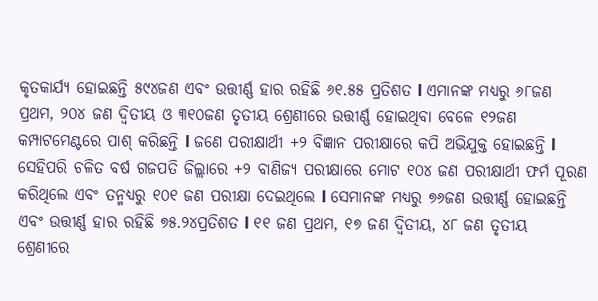କୃତକାର୍ଯ୍ୟ ହୋଇଛନ୍ତି ୫୯୪ଜଣ ଏବଂ ଉତ୍ତୀର୍ଣ୍ଣ ହାର ରହିଛି ୬୧.୫୫ ପ୍ରତିଶତ l ଏମାନଙ୍କ ମଧ୍ୟରୁ ୬୮ଜଣ ପ୍ରଥମ, ୨୦୪ ଜଣ ଦ୍ବିତୀୟ ଓ ୩୧୦ଜଣ ତୃତୀୟ ଶ୍ରେଣୀରେ ଉତ୍ତୀର୍ଣ୍ଣ ହୋଇଥିବା ବେଳେ ୧୨ଜଣ କମ୍ପାଟମେଣ୍ଟରେ ପାଶ୍ କରିଛନ୍ତି l ଜଣେ ପରୀକ୍ଷାର୍ଥୀ +୨ ବିଜ୍ଞାନ ପରୀକ୍ଷାରେ କପି ଅଭିଯୁକ୍ତ ହୋଇଛନ୍ତି l
ସେହିପରି ଚଳିତ ବର୍ଷ ଗଜପତି ଜିଲ୍ଲାରେ +୨ ବାଣିଜ୍ୟ ପରୀକ୍ଷାରେ ମୋଟ ୧୦୪ ଜଣ ପରୀକ୍ଷାର୍ଥୀ ଫର୍ମ ପୂରଣ କରିଥିଲେ ଏବଂ ତନ୍ମଧ୍ୟରୁ ୧୦୧ ଜଣ ପରୀକ୍ଷା ଦେଇଥିଲେ l ସେମାନଙ୍କ ମଧ୍ୟରୁ ୭୬ଜଣ ଉତ୍ତୀର୍ଣ୍ଣ ହୋଇଛନ୍ତି ଏବଂ ଉତ୍ତୀର୍ଣ୍ଣ ହାର ରହିଛି ୭୫.୨୪ପ୍ରତିଶତ l ୧୧ ଜଣ ପ୍ରଥମ, ୧୭ ଜଣ ଦ୍ବିତୀୟ, ୪୮ ଜଣ ତୃତୀୟ ଶ୍ରେଣୀରେ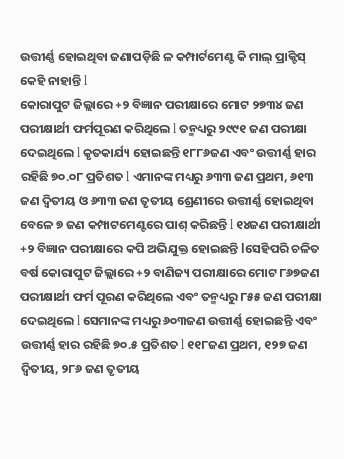ଉତ୍ତୀର୍ଣ୍ଣ ହୋଇଥିବା ଜଣାପଡ଼ିଛି ଳ କମ୍ପାର୍ଟମେଣ୍ଟ କି ମାଲ୍ ପ୍ରାକ୍ଟିସ୍ କେହି ନାହାନ୍ତି l
କୋରାପୁଟ ଜିଲ୍ଲାରେ +୨ ବିଜ୍ଞାନ ପରୀକ୍ଷାରେ ମୋଟ ୨୭୩୪ ଜଣ ପରୀକ୍ଷାର୍ଥୀ ଫର୍ମପୂରଣ କରିଥିଲେ l ତନ୍ମଧ୍ୟରୁ ୨୯୯୧ ଜଣ ପରୀକ୍ଷା ଦେଇଥିଲେ l କୃତକାର୍ଯ୍ୟ ହୋଇଛନ୍ତି ୧୮୮୬ଜଣ ଏବଂ ଉତ୍ତୀର୍ଣ୍ଣ ହାର ରହିଛି ୭୦.୦୮ ପ୍ରତିଶତ l ଏମାନଙ୍କ ମଧ୍ୟରୁ ୬୩୩ ଜଣ ପ୍ରଥମ, ୬୧୩ ଜଣ ଦ୍ବିତୀୟ ଓ ୬୩୩ ଜଣ ତୃତୀୟ ଶ୍ରେଣୀରେ ଉତ୍ତୀର୍ଣ୍ଣ ହୋଇଥିବା ବେଳେ ୭ ଜଣ କମ୍ପାଟମେଣ୍ଟରେ ପାଶ୍ କରିଛନ୍ତି l ୧୪ଜଣ ପରୀକ୍ଷାର୍ଥୀ +୨ ବିଜ୍ଞାନ ପରୀକ୍ଷାରେ କପି ଅଭିଯୁକ୍ତ ହୋଇଛନ୍ତି lସେହିପରି ଚଳିତ ବର୍ଷ କୋରାପୁଟ ଜିଲ୍ଲାରେ +୨ ବାଣିଜ୍ୟ ପରୀକ୍ଷାରେ ମୋଟ ୮୬୭ଜଣ ପରୀକ୍ଷାର୍ଥୀ ଫର୍ମ ପୂରଣ କରିଥିଲେ ଏବଂ ତନ୍ମଧ୍ୟରୁ ୮୫୫ ଜଣ ପରୀକ୍ଷା ଦେଇଥିଲେ l ସେମାନଙ୍କ ମଧ୍ୟରୁ ୬୦୩ଜଣ ଉତ୍ତୀର୍ଣ୍ଣ ହୋଇଛନ୍ତି ଏବଂ ଉତ୍ତୀର୍ଣ୍ଣ ହାର ରହିଛି ୭୦.୫ ପ୍ରତିଶତ l ୧୧୮ଜଣ ପ୍ରଥମ, ୧୨୭ ଜଣ ଦ୍ବିତୀୟ, ୨୮୬ ଜଣ ତୃତୀୟ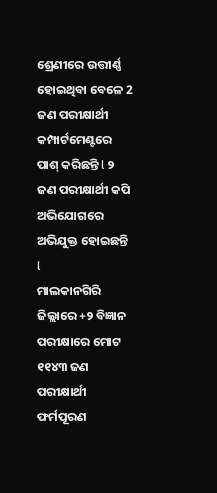ଶ୍ରେଣୀରେ ଉତ୍ତୀର୍ଣ୍ଣ ହୋଇଥିବା ବେଳେ 2 ଜଣ ପରୀକ୍ଷାର୍ଥୀ କମ୍ପାର୍ଟମେଣ୍ଟରେ ପାଶ୍ କରିଛନ୍ତି l ୨ ଜଣ ପରୀକ୍ଷାର୍ଥୀ କପି ଅଭିଯୋଗରେ ଅଭିଯୁକ୍ତ ହୋଇଛନ୍ତି l
ମାଲକାନଗିରି ଜିଲ୍ଲାରେ +୨ ବିଜ୍ଞାନ ପରୀକ୍ଷାରେ ମୋଟ ୧୧୪୩ ଜଣ ପରୀକ୍ଷାର୍ଥୀ ଫର୍ମପୂରଣ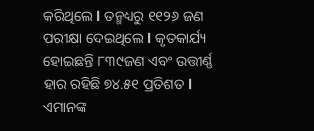କରିଥିଲେ l ତନ୍ମଧ୍ୟରୁ ୧୧୨୬ ଜଣ ପରୀକ୍ଷା ଦେଇଥିଲେ l କୃତକାର୍ଯ୍ୟ ହୋଇଛନ୍ତି ୮୩୯ଜଣ ଏବଂ ଉତ୍ତୀର୍ଣ୍ଣ ହାର ରହିଛି ୭୪.୫୧ ପ୍ରତିଶତ l ଏମାନଙ୍କ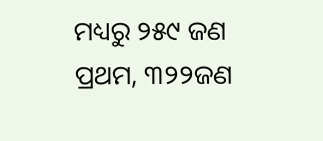ମଧ୍ୟରୁ ୨୫୯ ଜଣ ପ୍ରଥମ, ୩୨୨ଜଣ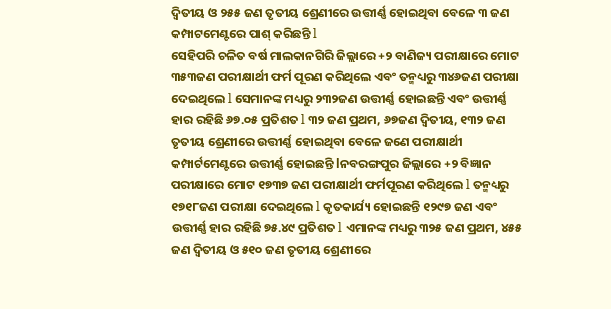ଦ୍ବିତୀୟ ଓ ୨୫୫ ଜଣ ତୃତୀୟ ଶ୍ରେଣୀରେ ଉତ୍ତୀର୍ଣ୍ଣ ହୋଇଥିବା ବେଳେ ୩ ଜଣ କମ୍ପାଟମେଣ୍ଟରେ ପାଶ୍ କରିଛନ୍ତି l
ସେହିପରି ଚଳିତ ବର୍ଷ ମାଲକାନଗିରି ଜିଲ୍ଲାରେ +୨ ବାଣିଜ୍ୟ ପରୀକ୍ଷାରେ ମୋଟ ୩୫୩ଜଣ ପରୀକ୍ଷାର୍ଥୀ ଫର୍ମ ପୂରଣ କରିଥିଲେ ଏବଂ ତନ୍ମଧ୍ୟରୁ ୩୪୬ଜଣ ପରୀକ୍ଷା ଦେଇଥିଲେ l ସେମାନଙ୍କ ମଧ୍ୟରୁ ୨୩୨ଜଣ ଉତ୍ତୀର୍ଣ୍ଣ ହୋଇଛନ୍ତି ଏବଂ ଉତ୍ତୀର୍ଣ୍ଣ ହାର ରହିଛି ୬୭.୦୫ ପ୍ରତିଶତ l ୩୨ ଜଣ ପ୍ରଥମ, ୬୭ଜଣ ଦ୍ବିତୀୟ, ୧୩୨ ଜଣ ତୃତୀୟ ଶ୍ରେଣୀରେ ଉତ୍ତୀର୍ଣ୍ଣ ହୋଇଥିବା ବେଳେ ଜଣେ ପରୀକ୍ଷାର୍ଥୀ କମ୍ପାର୍ଟମେଣ୍ଟରେ ଉତ୍ତୀର୍ଣ୍ଣ ହୋଇଛନ୍ତି lନବରଙ୍ଗପୁର ଜିଲ୍ଲାରେ +୨ ବିଜ୍ଞାନ ପରୀକ୍ଷାରେ ମୋଟ ୧୭୩୭ ଜଣ ପରୀକ୍ଷାର୍ଥୀ ଫର୍ମପୂରଣ କରିଥିଲେ l ତନ୍ମଧ୍ୟରୁ ୧୭୧୮ଜଣ ପରୀକ୍ଷା ଦେଇଥିଲେ l କୃତକାର୍ଯ୍ୟ ହୋଇଛନ୍ତି ୧୨୯୭ ଜଣ ଏବଂ ଉତ୍ତୀର୍ଣ୍ଣ ହାର ରହିଛି ୭୫.୪୯ ପ୍ରତିଶତ l ଏମାନଙ୍କ ମଧ୍ୟରୁ ୩୨୫ ଜଣ ପ୍ରଥମ, ୪୫୫ ଜଣ ଦ୍ବିତୀୟ ଓ ୫୧୦ ଜଣ ତୃତୀୟ ଶ୍ରେଣୀରେ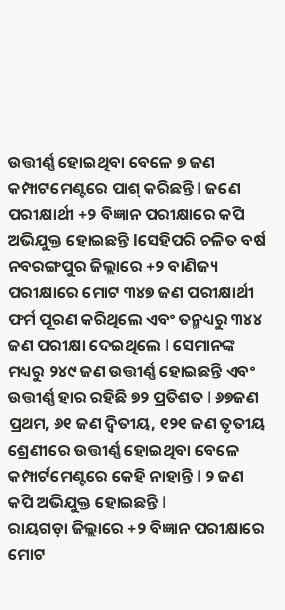ଉତ୍ତୀର୍ଣ୍ଣ ହୋଇଥିବା ବେଳେ ୭ ଜଣ କମ୍ପାଟମେଣ୍ଟରେ ପାଶ୍ କରିଛନ୍ତି l ଜଣେ ପରୀକ୍ଷାର୍ଥୀ +୨ ବିଜ୍ଞାନ ପରୀକ୍ଷାରେ କପି ଅଭିଯୁକ୍ତ ହୋଇଛନ୍ତି lସେହିପରି ଚଳିତ ବର୍ଷ ନବରଙ୍ଗପୁର ଜିଲ୍ଲାରେ +୨ ବାଣିଜ୍ୟ ପରୀକ୍ଷାରେ ମୋଟ ୩୪୭ ଜଣ ପରୀକ୍ଷାର୍ଥୀ ଫର୍ମ ପୂରଣ କରିଥିଲେ ଏବଂ ତନ୍ମଧ୍ୟରୁ ୩୪୪ ଜଣ ପରୀକ୍ଷା ଦେଇଥିଲେ l ସେମାନଙ୍କ ମଧ୍ୟରୁ ୨୪୯ ଜଣ ଉତ୍ତୀର୍ଣ୍ଣ ହୋଇଛନ୍ତି ଏବଂ ଉତ୍ତୀର୍ଣ୍ଣ ହାର ରହିଛି ୭୨ ପ୍ରତିଶତ l ୬୭ଜଣ ପ୍ରଥମ, ୬୧ ଜଣ ଦ୍ବିତୀୟ, ୧୨୧ ଜଣ ତୃତୀୟ ଶ୍ରେଣୀରେ ଉତ୍ତୀର୍ଣ୍ଣ ହୋଇଥିବା ବେଳେ କମ୍ପାର୍ଟମେଣ୍ଟରେ କେହି ନାହାନ୍ତି l ୨ ଜଣ କପି ଅଭିଯୁକ୍ତ ହୋଇଛନ୍ତି l
ରାୟଗଡ଼ା ଜିଲ୍ଲାରେ +୨ ବିଜ୍ଞାନ ପରୀକ୍ଷାରେ ମୋଟ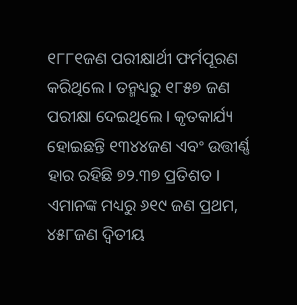୧୮୮୧ଜଣ ପରୀକ୍ଷାର୍ଥୀ ଫର୍ମପୂରଣ କରିଥିଲେ l ତନ୍ମଧ୍ୟରୁ ୧୮୫୭ ଜଣ ପରୀକ୍ଷା ଦେଇଥିଲେ l କୃତକାର୍ଯ୍ୟ ହୋଇଛନ୍ତି ୧୩୪୪ଜଣ ଏବଂ ଉତ୍ତୀର୍ଣ୍ଣ ହାର ରହିଛି ୭୨.୩୭ ପ୍ରତିଶତ l ଏମାନଙ୍କ ମଧ୍ୟରୁ ୬୧୯ ଜଣ ପ୍ରଥମ, ୪୫୮ଜଣ ଦ୍ବିତୀୟ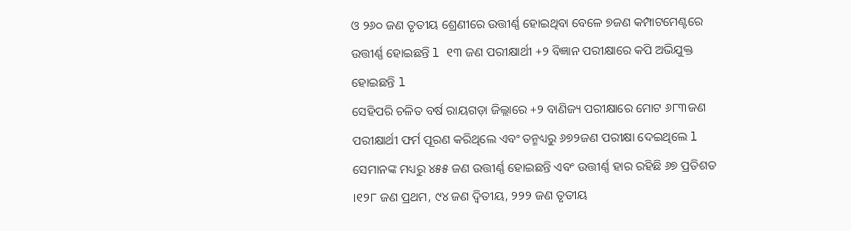ଓ ୨୬୦ ଜଣ ତୃତୀୟ ଶ୍ରେଣୀରେ ଉତ୍ତୀର୍ଣ୍ଣ ହୋଇଥିବା ବେଳେ ୭ଜଣ କମ୍ପାଟମେଣ୍ଟରେ ଉତ୍ତୀର୍ଣ୍ଣ ହୋଇଛନ୍ତି l ୧୩ ଜଣ ପରୀକ୍ଷାର୍ଥୀ +୨ ବିଜ୍ଞାନ ପରୀକ୍ଷାରେ କପି ଅଭିଯୁକ୍ତ ହୋଇଛନ୍ତି l
ସେହିପରି ଚଳିତ ବର୍ଷ ରାୟଗଡ଼ା ଜିଲ୍ଲାରେ +୨ ବାଣିଜ୍ୟ ପରୀକ୍ଷାରେ ମୋଟ ୬୮୩ଜଣ ପରୀକ୍ଷାର୍ଥୀ ଫର୍ମ ପୂରଣ କରିଥିଲେ ଏବଂ ତନ୍ମଧ୍ୟରୁ ୬୭୨ଜଣ ପରୀକ୍ଷା ଦେଇଥିଲେ l ସେମାନଙ୍କ ମଧ୍ୟରୁ ୪୫୫ ଜଣ ଉତ୍ତୀର୍ଣ୍ଣ ହୋଇଛନ୍ତି ଏବଂ ଉତ୍ତୀର୍ଣ୍ଣ ହାର ରହିଛି ୬୭ ପ୍ରତିଶତ ।୧୨୮ ଜଣ ପ୍ରଥମ, ୯୪ ଜଣ ଦ୍ବିତୀୟ, ୨୨୨ ଜଣ ତୃତୀୟ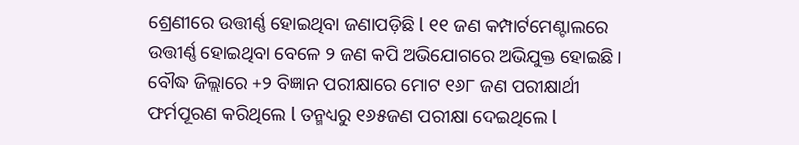ଶ୍ରେଣୀରେ ଉତ୍ତୀର୍ଣ୍ଣ ହୋଇଥିବା ଜଣାପଡ଼ିଛି l ୧୧ ଜଣ କମ୍ପାର୍ଟମେଣ୍ଟାଲରେ ଉତ୍ତୀର୍ଣ୍ଣ ହୋଇଥିବା ବେଳେ ୨ ଜଣ କପି ଅଭିଯୋଗରେ ଅଭିଯୁକ୍ତ ହୋଇଛି।
ବୌଦ୍ଧ ଜିଲ୍ଲାରେ +୨ ବିଜ୍ଞାନ ପରୀକ୍ଷାରେ ମୋଟ ୧୬୮ ଜଣ ପରୀକ୍ଷାର୍ଥୀ ଫର୍ମପୂରଣ କରିଥିଲେ l ତନ୍ମଧ୍ୟରୁ ୧୬୫ଜଣ ପରୀକ୍ଷା ଦେଇଥିଲେ l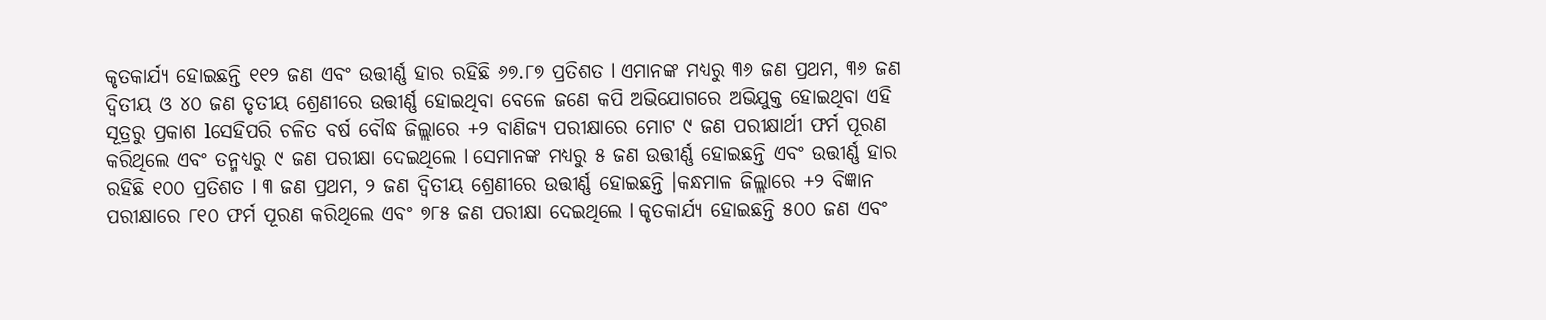କୃତକାର୍ଯ୍ୟ ହୋଇଛନ୍ତି ୧୧୨ ଜଣ ଏବଂ ଉତ୍ତୀର୍ଣ୍ଣ ହାର ରହିଛି ୬୭.୮୭ ପ୍ରତିଶତ l ଏମାନଙ୍କ ମଧ୍ୟରୁ ୩୬ ଜଣ ପ୍ରଥମ, ୩୬ ଜଣ ଦ୍ବିତୀୟ ଓ ୪୦ ଜଣ ତୃତୀୟ ଶ୍ରେଣୀରେ ଉତ୍ତୀର୍ଣ୍ଣ ହୋଇଥିବା ବେଳେ ଜଣେ କପି ଅଭିଯୋଗରେ ଅଭିଯୁକ୍ତ ହୋଇଥିବା ଏହି ସୂତ୍ରରୁ ପ୍ରକାଶ lସେହିପରି ଚଳିତ ବର୍ଷ ବୌଦ୍ଧ ଜିଲ୍ଲାରେ +୨ ବାଣିଜ୍ୟ ପରୀକ୍ଷାରେ ମୋଟ ୯ ଜଣ ପରୀକ୍ଷାର୍ଥୀ ଫର୍ମ ପୂରଣ କରିଥିଲେ ଏବଂ ତନ୍ମଧ୍ୟରୁ ୯ ଜଣ ପରୀକ୍ଷା ଦେଇଥିଲେ l ସେମାନଙ୍କ ମଧ୍ୟରୁ ୫ ଜଣ ଉତ୍ତୀର୍ଣ୍ଣ ହୋଇଛନ୍ତି ଏବଂ ଉତ୍ତୀର୍ଣ୍ଣ ହାର ରହିଛି ୧୦୦ ପ୍ରତିଶତ l ୩ ଜଣ ପ୍ରଥମ, ୨ ଜଣ ଦ୍ବିତୀୟ ଶ୍ରେଣୀରେ ଉତ୍ତୀର୍ଣ୍ଣ ହୋଇଛନ୍ତି ।କନ୍ଧମାଳ ଜିଲ୍ଲାରେ +୨ ବିଜ୍ଞାନ ପରୀକ୍ଷାରେ ୮୧୦ ଫର୍ମ ପୂରଣ କରିଥିଲେ ଏବଂ ୭୮୫ ଜଣ ପରୀକ୍ଷା ଦେଇଥିଲେ l କୃତକାର୍ଯ୍ୟ ହୋଇଛନ୍ତି ୫୦୦ ଜଣ ଏବଂ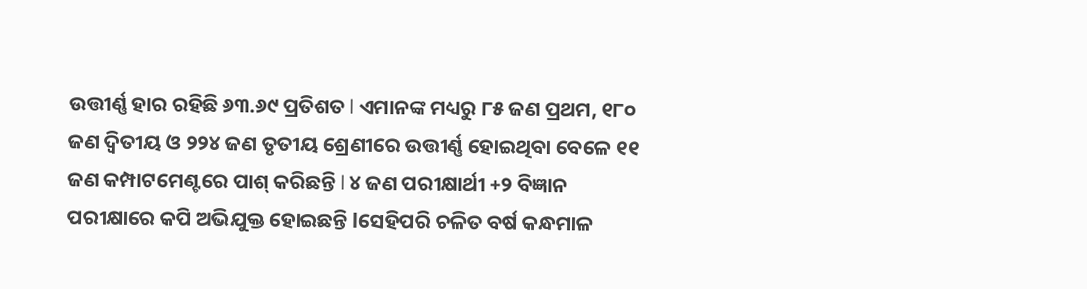ଉତ୍ତୀର୍ଣ୍ଣ ହାର ରହିଛି ୬୩.୬୯ ପ୍ରତିଶତ l ଏମାନଙ୍କ ମଧ୍ୟରୁ ୮୫ ଜଣ ପ୍ରଥମ, ୧୮୦ ଜଣ ଦ୍ବିତୀୟ ଓ ୨୨୪ ଜଣ ତୃତୀୟ ଶ୍ରେଣୀରେ ଉତ୍ତୀର୍ଣ୍ଣ ହୋଇଥିବା ବେଳେ ୧୧ ଜଣ କମ୍ପାଟମେଣ୍ଟରେ ପାଶ୍ କରିଛନ୍ତି l ୪ ଜଣ ପରୀକ୍ଷାର୍ଥୀ +୨ ବିଜ୍ଞାନ ପରୀକ୍ଷାରେ କପି ଅଭିଯୁକ୍ତ ହୋଇଛନ୍ତି lସେହିପରି ଚଳିତ ବର୍ଷ କନ୍ଧମାଳ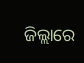ଜିଲ୍ଲାରେ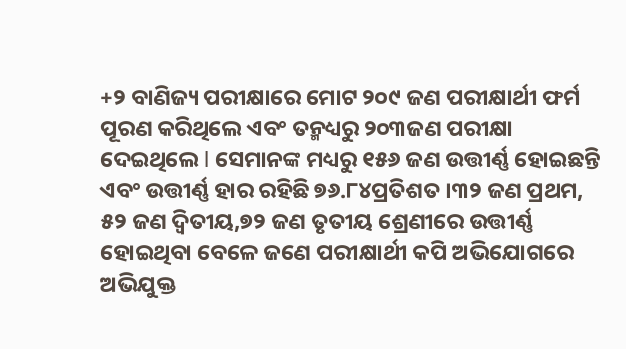+୨ ବାଣିଜ୍ୟ ପରୀକ୍ଷାରେ ମୋଟ ୨୦୯ ଜଣ ପରୀକ୍ଷାର୍ଥୀ ଫର୍ମ ପୂରଣ କରିଥିଲେ ଏବଂ ତନ୍ମଧ୍ୟରୁ ୨୦୩ଜଣ ପରୀକ୍ଷା ଦେଇଥିଲେ l ସେମାନଙ୍କ ମଧ୍ୟରୁ ୧୫୬ ଜଣ ଉତ୍ତୀର୍ଣ୍ଣ ହୋଇଛନ୍ତି ଏବଂ ଉତ୍ତୀର୍ଣ୍ଣ ହାର ରହିଛି ୭୬.୮୪ପ୍ରତିଶତ ।୩୨ ଜଣ ପ୍ରଥମ, ୫୨ ଜଣ ଦ୍ବିତୀୟ,୭୨ ଜଣ ତୃତୀୟ ଶ୍ରେଣୀରେ ଉତ୍ତୀର୍ଣ୍ଣ ହୋଇଥିବା ବେଳେ ଜଣେ ପରୀକ୍ଷାର୍ଥୀ କପି ଅଭିଯୋଗରେ ଅଭିଯୁକ୍ତ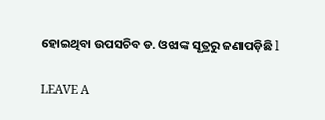ହୋଇଥିବା ଉପସଚିବ ଡ. ଓଝାଙ୍କ ସୂତ୍ରରୁ ଜଣାପଡ଼ିଛି l

LEAVE A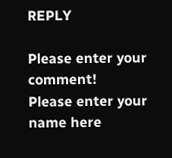REPLY

Please enter your comment!
Please enter your name here